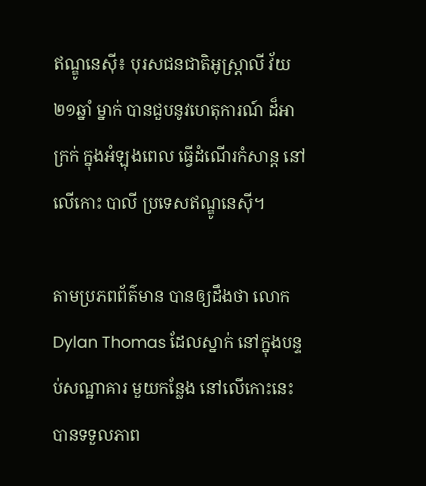ឥណ្ឌូនេស៊ី៖ បុរសជនជាតិអូស្ដ្រាលី វ័យ ២១ឆ្នាំ ម្នាក់ បានជួបនូវហេតុការណ៍ ដ៏អាក្រក់ ក្នុងអំឡុងពេល ធ្វើដំណើរកំសាន្ដ នៅលើកោះ បាលី ប្រទេសឥណ្ឌូនេស៊ី។

តាមប្រភពព័ត៌មាន បានឲ្យដឹងថា លោក Dylan Thomas ដែលស្នាក់ នៅក្នុងបន្ទប់សណ្ឋាគារ មួយកន្លែង នៅលើកោះនេះ បានទទួលភាព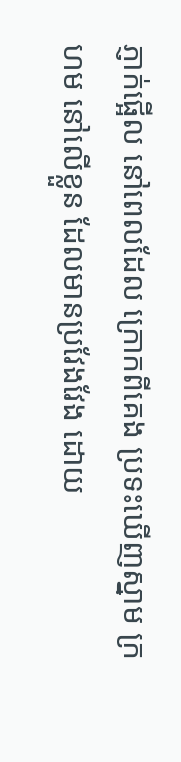ភ្ញាក់ផ្អើល នៅពេលដែល ក្រោកពីគេង ប្រទះឃើញស្នាម ក្រហម នៅលើខ្លួន ដែលមានប្រវែងវែង ដោយ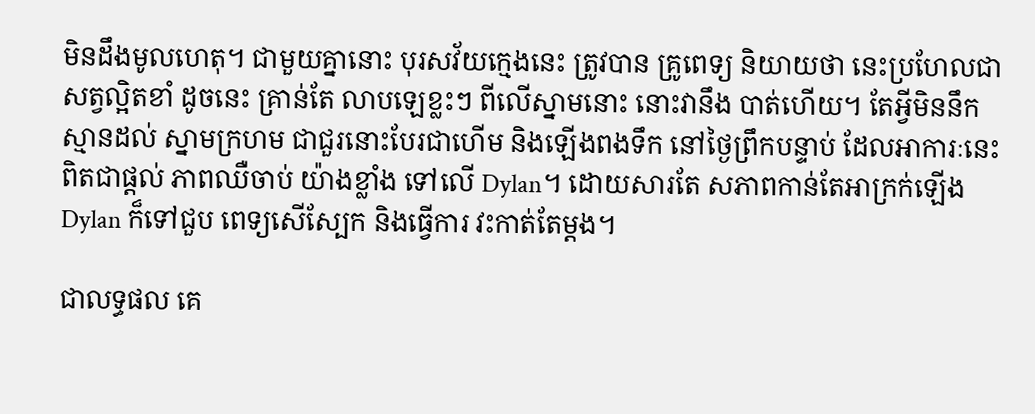មិនដឹងមូលហេតុ។ ជាមួយគ្នានោះ បុរសវ័យក្មេងនេះ ត្រូវបាន គ្រូពេទ្យ និយាយថា នេះប្រហែលជា សត្វល្អិតខាំ ដូចនេះ គ្រាន់តែ លាបឡេខ្លះៗ ពីលើស្នាមនោះ នោះវានឹង បាត់ហើយ។ តែអ្វីមិននឹកស្មានដល់ ស្នាមក្រហម ជាជួរនោះបែរជាហើម និងឡើងពងទឹក នៅថ្ងៃព្រឹកបន្ទាប់ ដែលអាការៈនេះ ពិតជាផ្ដល់ ភាពឈឺចាប់ យ៉ាងខ្លាំង ទៅលើ Dylan។ ដោយសារតែ សភាពកាន់តែអាក្រក់ឡើង Dylan ក៏ទៅជួប ពេទ្យសើស្បែក និងធ្វើការ វះកាត់តែម្ដង។

ជាលទ្ធផល គេ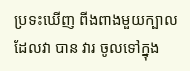ប្រទះឃើញ ពីងពាងមួយក្បាល ដែលវា បាន វារ ចូលទៅក្នុង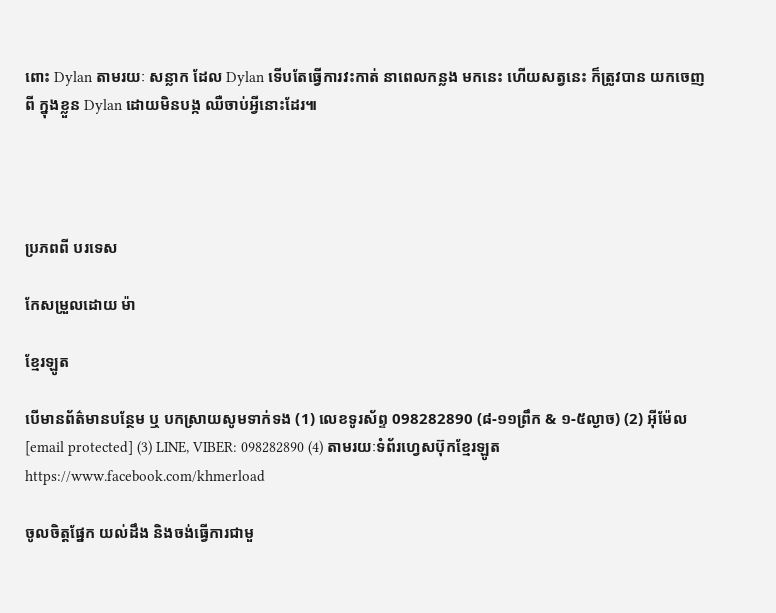ពោះ Dylan តាមរយៈ សន្លាក ដែល Dylan ទើបតែធ្វើការវះកាត់ នាពេលកន្លង មកនេះ ហើយសត្វនេះ ក៏ត្រូវបាន យកចេញពី ក្នុងខ្លួន Dylan ដោយមិនបង្ក ឈឺចាប់អ្វីនោះដែរ៕




ប្រភពពី បរទេស

កែសម្រួលដោយ ម៉ា

ខ្មែរឡូត

បើមានព័ត៌មានបន្ថែម ឬ បកស្រាយសូមទាក់ទង (1) លេខទូរស័ព្ទ 098282890 (៨-១១ព្រឹក & ១-៥ល្ងាច) (2) អ៊ីម៉ែល [email protected] (3) LINE, VIBER: 098282890 (4) តាមរយៈទំព័រហ្វេសប៊ុកខ្មែរឡូត https://www.facebook.com/khmerload

ចូលចិត្តផ្នែក យល់ដឹង និងចង់ធ្វើការជាមួ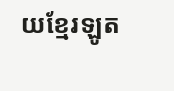យខ្មែរឡូត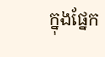ក្នុងផ្នែក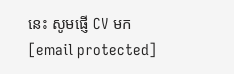នេះ សូមផ្ញើ CV មក [email protected]